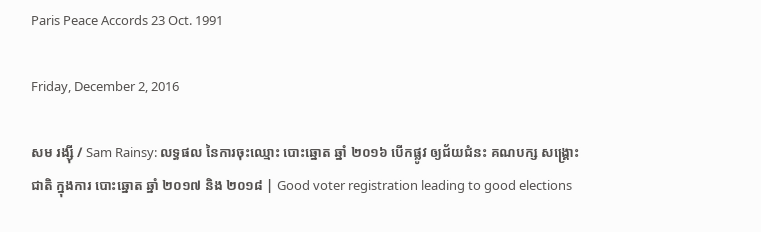Paris Peace Accords 23 Oct. 1991

Friday, December 2, 2016

សម រង្ស៊ី / Sam Rainsy: លទ្ធផល នៃការចុះឈ្មោះ បោះឆ្នោត ឆ្នាំ ២០១៦ បើកផ្លូវ ឲ្យជ័យជំនះ គណបក្ស សង្គ្រោះជាតិ ក្នុងការ បោះឆ្នោត ឆ្នាំ ២០១៧ និង ២០១៨ | Good voter registration leading to good elections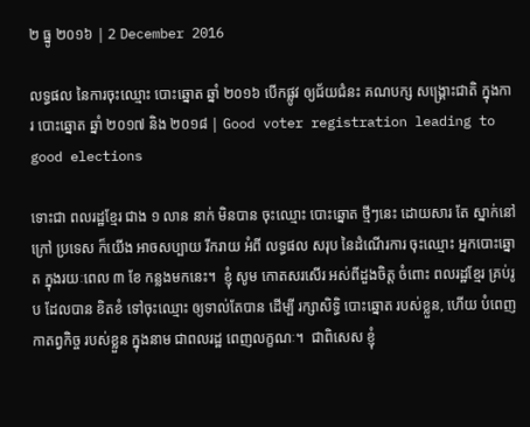២ ធ្នូ ២០១៦ | 2 December 2016

លទ្ធផល នៃការចុះឈ្មោះ បោះឆ្នោត ឆ្នាំ ២០១៦ បើកផ្លូវ ឲ្យជ័យជំនះ គណបក្ស សង្គ្រោះជាតិ ក្នុងការ បោះឆ្នោត ឆ្នាំ ២០១៧ និង ២០១៨ | Good voter registration leading to good elections

ទោះជា ពលរដ្ឋខ្មែរ ជាង ១ លាន នាក់ មិនបាន ចុះឈ្មោះ បោះឆ្នោត ថ្មីៗនេះ ដោយសារ តែ ស្នាក់នៅក្រៅ ប្រទេស ក៏យើង អាចសប្បាយ រីករាយ អំពី លទ្ធផល សរុប នៃដំណើរការ ចុះឈ្មោះ អ្នកបោះឆ្នោត ក្នុងរយៈពេល ៣ ខែ កន្លងមកនេះ។  ខ្ញុំ សូម កោតសរសើរ អស់ពីដួងចិត្ត ចំពោះ ពលរដ្ឋខ្មែរ គ្រប់រូប ដែលបាន ខិតខំ ទៅចុះឈ្មោះ ឲ្យទាល់តែបាន ដើម្បី រក្សាសិទ្ធិ បោះឆ្នោត របស់ខ្លួន, ហើយ បំពេញ កាតព្វកិច្ច របស់ខ្លួន ក្នុងនាម ជាពលរដ្ឋ ពេញលក្ខណៈ។  ជាពិសេស ខ្ញុំ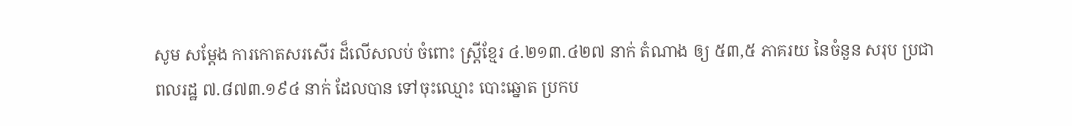សូម សម្តែង ការកោតសរសើរ ដ៏លើសលប់ ចំពោះ ស្ត្រីខ្មែរ ៤.២១៣.៤២៧ នាក់ តំណាង ឲ្យ ៥៣,៥ ភាគរយ នៃចំនួន សរុប ប្រជាពលរដ្ឋ ៧.៨៧៣.១៩៤ នាក់ ដែលបាន ទៅចុះឈ្មោះ បោះឆ្នោត ប្រកប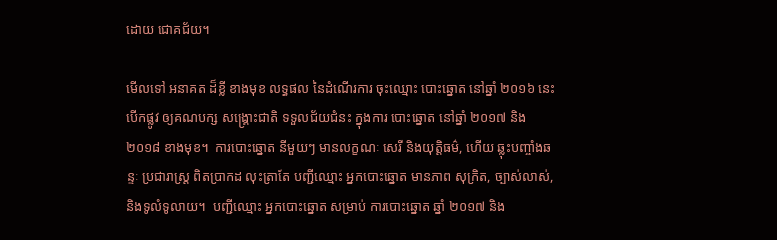ដោយ ជោគជ័យ។

មើលទៅ អនាគត ដ៏ខ្លី ខាងមុខ លទ្ធផល នៃដំណើរការ ចុះឈ្មោះ បោះឆ្នោត នៅឆ្នាំ ២០១៦ នេះ បើកផ្លូវ ឲ្យគណបក្ស សង្គ្រោះជាតិ ទទួលជ័យជំនះ ក្នុងការ បោះឆ្នោត នៅឆ្នាំ ២០១៧ និង ២០១៨ ខាងមុខ។  ការបោះឆ្នោត នីមួយៗ មានលក្ខណៈ សេរី និងយុត្តិធម៌, ហើយ ឆ្លុះបញ្ចាំងឆន្ទៈ ប្រជារាស្ត្រ ពិតប្រាកដ លុះត្រាតែ បញ្ជីឈ្មោះ អ្នកបោះឆ្នោត មានភាព សុក្រិត, ច្បាស់លាស់, និងទូលំទូលាយ។  បញ្ជីឈ្មោះ អ្នកបោះឆ្នោត សម្រាប់ ការបោះឆ្នោត ឆ្នាំ ២០១៧ និង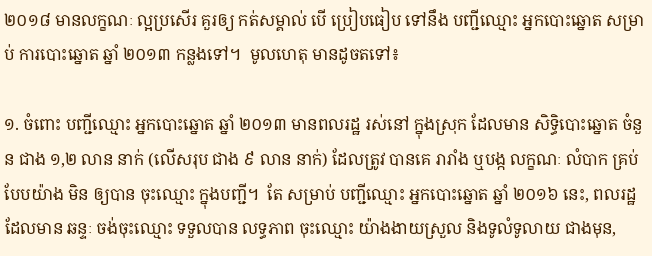២០១៨ មានលក្ខណៈ ល្អប្រសើរ គួរឲ្យ កត់សម្គាល់ បើ ប្រៀបធៀប ទៅនឹង បញ្ជីឈ្មោះ អ្នកបោះឆ្នោត សម្រាប់ ការបោះឆ្នោត ឆ្នាំ ២០១៣ កន្លងទៅ។  មូលហេតុ មានដូចតទៅ៖

១. ចំពោះ បញ្ជីឈ្មោះ អ្នកបោះឆ្នោត ឆ្នាំ ២០១៣ មានពលរដ្ឋ រស់នៅ ក្នុងស្រុក ដែលមាន សិទ្ធិបោះឆ្នោត ចំនួន ជាង ១,២ លាន នាក់ (លើសរុប ជាង ៩ លាន នាក់) ដែលត្រូវ បានគេ រារាំង ឬបង្ក លក្ខណៈ លំបាក គ្រប់បែបយ៉ាង មិន ឲ្យបាន ចុះឈ្មោះ ក្នុងបញ្ជី។  តែ សម្រាប់ បញ្ជីឈ្មោះ អ្នកបោះឆ្នោត ឆ្នាំ ២០១៦ នេះ, ពលរដ្ឋ ដែលមាន ឆន្ទៈ ចង់ចុះឈ្មោះ ទទួលបាន លទ្ធភាព ចុះឈ្មោះ យ៉ាងងាយស្រួល និងទូលំទូលាយ ជាងមុន,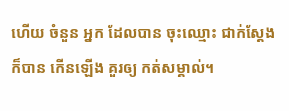ហើយ ចំនួន អ្នក ដែលបាន ចុះឈ្មោះ ជាក់ស្តែង ក៏បាន កើនឡើង គួរឲ្យ កត់សម្គាល់។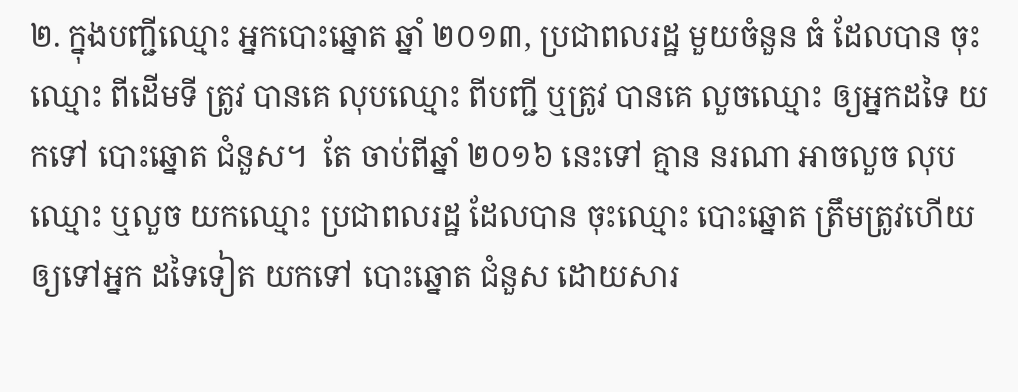២. ក្នុងបញ្ជីឈ្មោះ អ្នកបោះឆ្នោត ឆ្នាំ ២០១៣, ប្រជាពលរដ្ឋ មួយចំនួន ធំ ដែលបាន ចុះឈ្មោះ ពីដើមទី ត្រូវ បានគេ លុបឈ្មោះ ពីបញ្ជី ឬត្រូវ បានគេ លួចឈ្មោះ ឲ្យអ្នកដទៃ យកទៅ បោះឆ្នោត ជំនួស។  តែ ចាប់ពីឆ្នាំ ២០១៦ នេះទៅ គ្មាន នរណា អាចលួច លុបឈ្មោះ ឬលួច យកឈ្មោះ ប្រជាពលរដ្ឋ ដែលបាន ចុះឈ្មោះ បោះឆ្នោត ត្រឹមត្រូវហើយ ឲ្យទៅអ្នក ដទៃទៀត យកទៅ បោះឆ្នោត ជំនួស ដោយសារ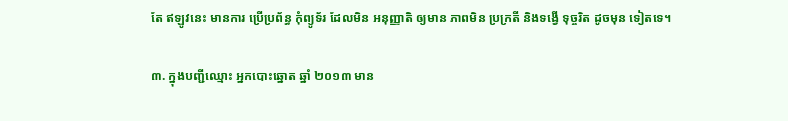តែ ឥឡូវនេះ មានការ ប្រើប្រព័ន្ធ កុំព្យូទ័រ ដែលមិន អនុញ្ញាតិ ឲ្យមាន ភាពមិន ប្រក្រតី និងទង្វើ ទុច្ចរិត ដូចមុន ទៀតទេ។

៣. ក្នុងបញ្ជីឈ្មោះ អ្នកបោះឆ្នោត ឆ្នាំ ២០១៣ មាន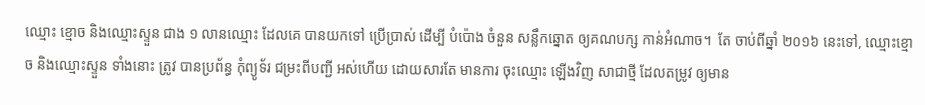ឈ្មោះ ខ្មោច និងឈ្មោះស្ទួន ជាង ១ លានឈ្មោះ ដែលគេ បានយកទៅ ប្រើប្រាស់ ដើម្បី បំប៉ោង ចំនួន សន្លឹកឆ្នោត ឲ្យគណបក្ស កាន់អំណាច។  តែ ចាប់ពីឆ្នាំ ២០១៦ នេះទៅ, ឈ្មោះខ្មោច និងឈ្មោះស្ទួន ទាំងនោះ ត្រូវ បានប្រព័ន្ធ កុំព្យូទ័រ ជម្រះពីបញ្ជី អស់ហើយ ដោយសារតែ មានការ ចុះឈ្មោះ ឡើងវិញ សាជាថ្មី ដែលតម្រូវ ឲ្យមាន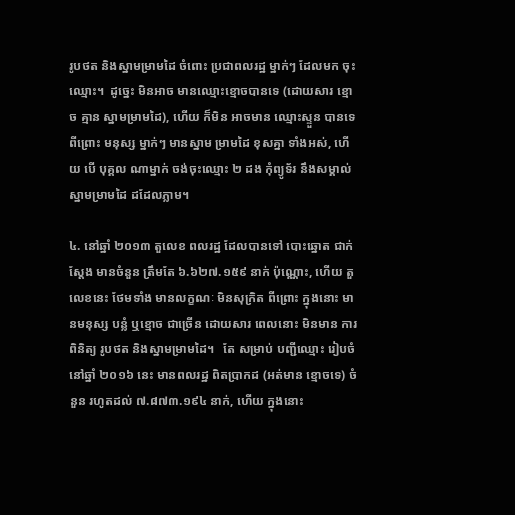រូបថត និងស្នាមម្រាមដៃ ចំពោះ ប្រជាពលរដ្ឋ ម្នាក់ៗ ដែលមក ចុះឈ្មោះ។  ដូច្នេះ មិនអាច មានឈ្មោះខ្មោចបានទេ (ដោយសារ ខ្មោច គ្មាន ស្នាមម្រាមដៃ), ហើយ ក៏មិន អាចមាន ឈ្មោះស្ទួន បានទេ ពីព្រោះ មនុស្ស ម្នាក់ៗ មានស្នាម ម្រាមដៃ ខុសគ្នា ទាំងអស់, ហើយ បើ បុគ្គល ណាម្នាក់ ចង់ចុះឈ្មោះ ២ ដង កុំព្យូទ័រ នឹងសម្គាល់ ស្នាមម្រាមដៃ ដដែលភ្លាម។

៤. នៅឆ្នាំ ២០១៣ តួលេខ ពលរដ្ឋ ដែលបានទៅ បោះឆ្នោត ជាក់ស្តែង មានចំនួន ត្រឹមតែ ៦.៦២៧.១៥៩ នាក់ ប៉ុណ្ណោះ, ហើយ តួលេខនេះ ថែមទាំង មានលក្ខណៈ មិនសុក្រិត ពីព្រោះ ក្នុងនោះ មានមនុស្ស បន្លំ ឬខ្មោច ជាច្រើន ដោយសារ ពេលនោះ មិនមាន ការពិនិត្យ រូបថត និងស្នាមម្រាមដៃ។   តែ សម្រាប់ បញ្ជីឈ្មោះ រៀបចំ នៅឆ្នាំ ២០១៦ នេះ មានពលរដ្ឋ ពិតប្រាកដ (អត់មាន ខ្មោចទេ) ចំនួន រហូតដល់ ៧.៨៧៣.១៩៤ នាក់, ហើយ ក្នុងនោះ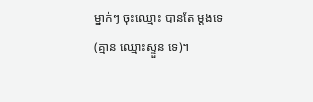ម្នាក់ៗ ចុះឈ្មោះ បានតែ ម្តងទេ (គ្មាន ឈ្មោះស្ទួន ទេ)។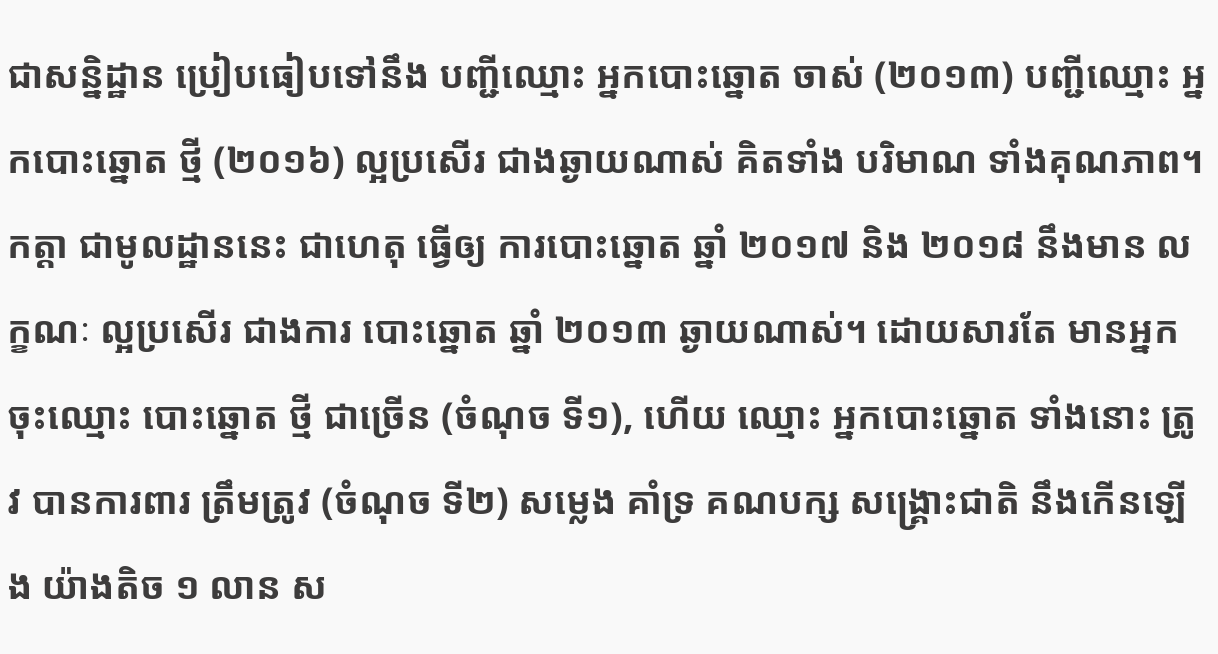ជាសន្និដ្ឋាន ប្រៀបធៀបទៅនឹង បញ្ជីឈ្មោះ អ្នកបោះឆ្នោត ចាស់ (២០១៣) បញ្ជីឈ្មោះ អ្នកបោះឆ្នោត ថ្មី (២០១៦) ល្អប្រសើរ ជាងឆ្ងាយណាស់ គិតទាំង បរិមាណ ទាំងគុណភាព។  កត្តា ជាមូលដ្ឋាននេះ ជាហេតុ ធ្វើឲ្យ ការបោះឆ្នោត ឆ្នាំ ២០១៧ និង ២០១៨ នឹងមាន លក្ខណៈ ល្អប្រសើរ ជាងការ បោះឆ្នោត ឆ្នាំ ២០១៣ ឆ្ងាយណាស់។ ដោយសារតែ មានអ្នក ចុះឈ្មោះ បោះឆ្នោត ថ្មី ជាច្រើន (ចំណុច ទី១), ហើយ ឈ្មោះ អ្នកបោះឆ្នោត ទាំងនោះ ត្រូវ បានការពារ ត្រឹមត្រូវ (ចំណុច ទី២) សម្លេង គាំទ្រ គណបក្ស សង្គ្រោះជាតិ នឹងកើនឡើង យ៉ាងតិច ១ លាន ស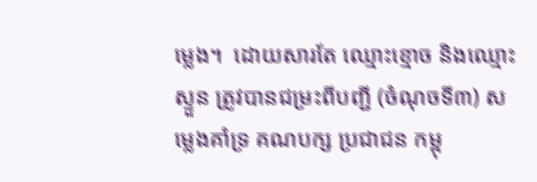ម្លេង។  ដោយសារតែ ឈ្មោះខ្មោច និងឈ្មោះស្ទួន ត្រូវបានជម្រះពីបញ្ជី (ចំណុចទី៣) សម្លេងគាំទ្រ គណបក្ស ប្រជាជន កម្ពុ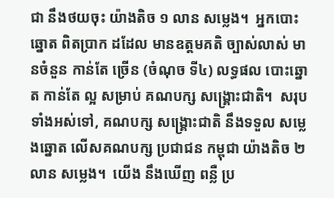ជា នឹងថយចុះ យ៉ាងតិច ១ លាន សម្លេង។  អ្នកបោះឆ្នោត ពិតប្រាក ដដែល មានឧត្តមគតិ ច្បាស់លាស់ មានចំនួន កាន់តែ ច្រើន (ចំណុច ទី៤) លទ្ធផល បោះឆ្នោត កាន់តែ ល្អ សម្រាប់ គណបក្ស សង្គ្រោះជាតិ។  សរុប ទាំងអស់ទៅ, គណបក្ស សង្គ្រោះជាតិ នឹងទទួល សម្លេងឆ្នោត លើសគណបក្ស ប្រជាជន កម្ពុជា យ៉ាងតិច ២ លាន សម្លេង។  យើង នឹងឃើញ ពន្លឺ ប្រ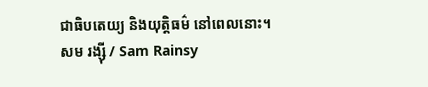ជាធិបតេយ្យ និងយុត្តិធម៌ នៅពេលនោះ។
សម រង្ស៊ី / Sam Rainsy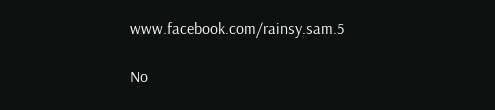www.facebook.com/rainsy.sam.5

No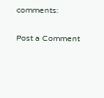comments:

Post a Comment